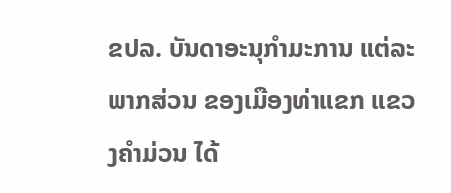ຂປລ. ບັນດາອະນຸກຳມະການ ແຕ່ລະພາກສ່ວນ ຂອງເມືອງທ່າແຂກ ແຂວງຄຳມ່ວນ ໄດ້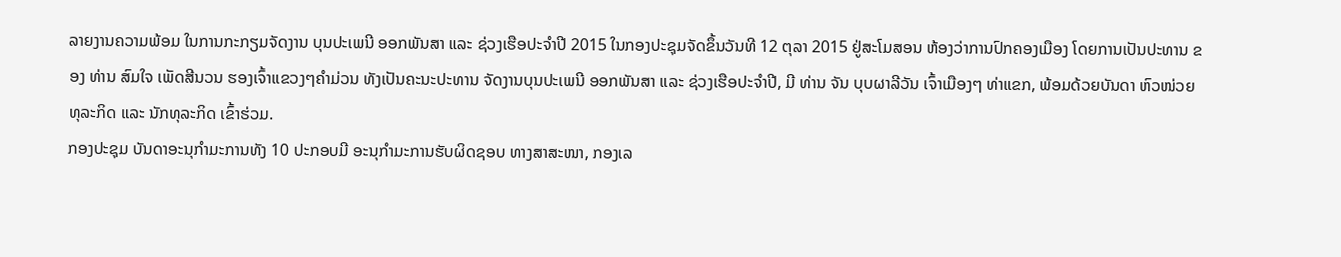ລາຍງານຄວາມພ້ອມ ໃນການກະກຽມຈັດງານ ບຸນປະເພນີ ອອກພັນສາ ແລະ ຊ່ວງເຮືອປະຈຳປີ 2015 ໃນກອງປະຊຸມຈັດຂຶ້ນວັນທີ 12 ຕຸລາ 2015 ຢູ່ສະໂມສອນ ຫ້ອງວ່າການປົກຄອງເມືອງ ໂດຍການເປັນປະທານ ຂອງ ທ່ານ ສົມໃຈ ເພັດສີນວນ ຮອງເຈົ້າແຂວງໆຄຳມ່ວນ ທັງເປັນຄະນະປະທານ ຈັດງານບຸນປະເພນີ ອອກພັນສາ ແລະ ຊ່ວງເຮືອປະຈຳປີ, ມີ ທ່ານ ຈັນ ບຸບຜາລີວັນ ເຈົ້າເມືອງໆ ທ່າແຂກ, ພ້ອມດ້ວຍບັນດາ ຫົວໜ່ວຍທຸລະກິດ ແລະ ນັກທຸລະກິດ ເຂົ້າຮ່ວມ.
ກອງປະຊຸມ ບັນດາອະນຸກຳມະການທັງ 10 ປະກອບມີ ອະນຸກໍາມະການຮັບຜິດຊອບ ທາງສາສະໜາ, ກອງເລ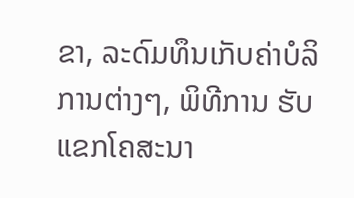ຂາ, ລະດົມທຶນເກັບຄ່າບໍລິການຕ່າງໆ, ພິທີການ ຮັບແຂກໂຄສະນາ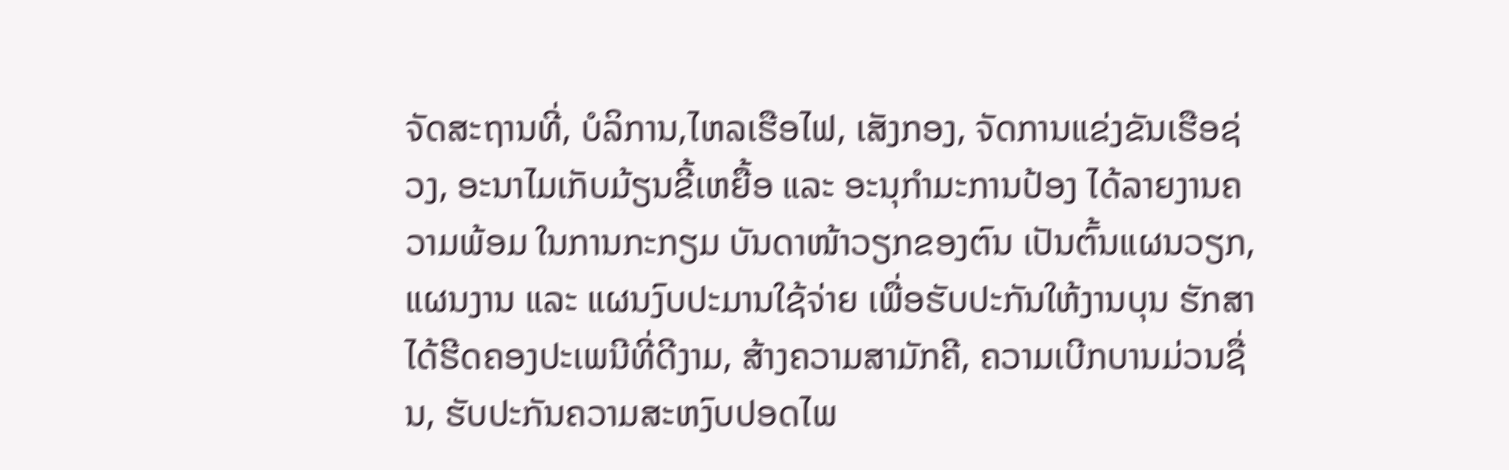ຈັດສະຖານທີ່, ບໍລິການ,ໄຫລເຮືອໄຟ, ເສັງກອງ, ຈັດການແຂ່ງຂັນເຮືອຊ່ວງ, ອະນາໄມເກັບມ້ຽນຂີ້ເຫຍື້ອ ແລະ ອະນຸກຳມະການປ້ອງ ໄດ້ລາຍງານຄວາມພ້ອມ ໃນການກະກຽມ ບັນດາໜ້າວຽກຂອງຕົນ ເປັນຕົ້ນແຜນວຽກ, ແຜນງານ ແລະ ແຜນງົບປະມານໃຊ້ຈ່າຍ ເພື່ອຮັບປະກັນໃຫ້ງານບຸນ ຮັກສາໄດ້ຮີດຄອງປະເພນີທີ່ດີງາມ, ສ້າງຄວາມສາມັກຄີ, ຄວາມເບີກບານມ່ວນຊື່ນ, ຮັບປະກັນຄວາມສະຫງົບປອດໄພ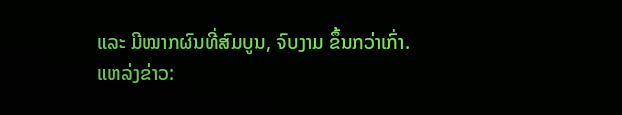ແລະ ມີໝາກຜົນທີ່ສົມບູນ, ຈົບງາມ ຂຶ້ນກວ່າເກົ່າ.
ແຫລ່ງຂ່າວ: